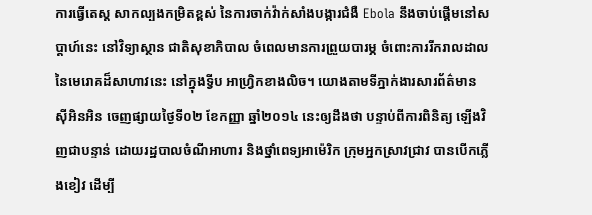ការធ្វើតេស្ត សាកល្បងកម្រិតខ្ពស់ នៃការចាក់វ៉ាក់សាំងបង្ការជំងឺ Ebola នឹងចាប់ផ្តើមនៅសប្តាហ៍នេះ នៅវិទ្យាស្ថាន ជាតិសុខាភិបាល ចំពេលមានការព្រួយបារម្ភ ចំពោះការរីករាលដាល នៃមេរោគដ៏សាហាវនេះ នៅក្នុងទ្វីប អាហ្វ្រិកខាងលិច។ យោងតាមទីភ្នាក់ងារសារព័ត៌មាន ស៊ីអិនអិន ចេញផ្សាយថ្ងៃទី០២ ខែកញ្ញា ឆ្នាំ២០១៤ នេះឲ្យដឹងថា បន្ទាប់ពីការពិនិត្យ ឡើងវិញជាបន្ទាន់ ដោយរដ្ឋបាលចំណីអាហារ និងថ្នាំពេទ្យអាម៉េរិក ក្រុមអ្នកស្រាវជ្រាវ បានបើកភ្លើងខៀវ ដើម្បី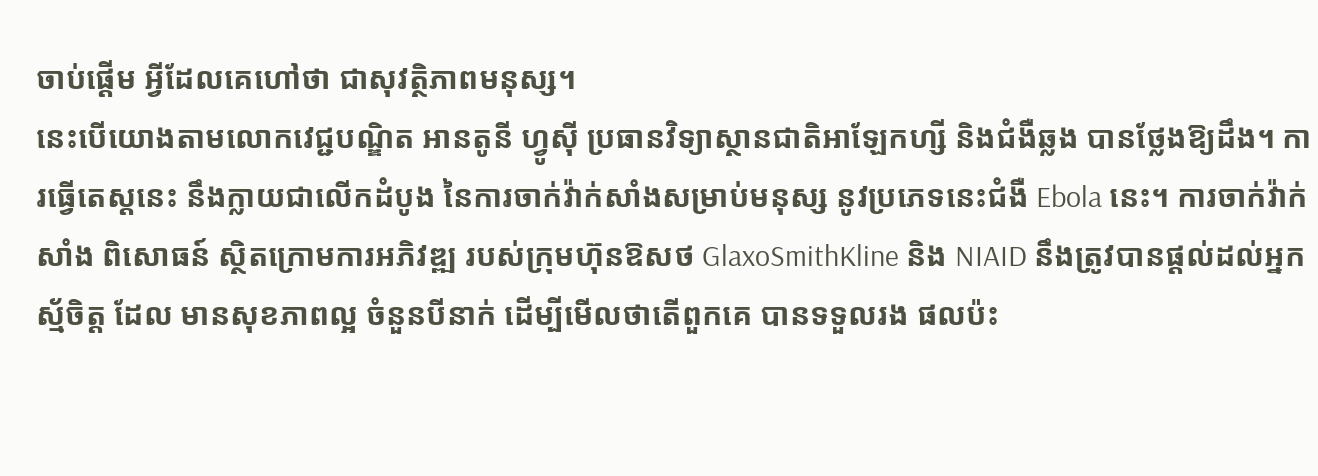ចាប់ផ្តើម អ្វីដែលគេហៅថា ជាសុវត្ថិភាពមនុស្ស។
នេះបើយោងតាមលោកវេជ្ជបណ្ឌិត អានតូនី ហ្វូស៊ី ប្រធានវិទ្យាស្ថានជាតិអាឡែកហ្សី និងជំងឺឆ្លង បានថ្លែងឱ្យដឹង។ ការធ្វើតេស្តនេះ នឹងក្លាយជាលើកដំបូង នៃការចាក់វ៉ាក់សាំងសម្រាប់មនុស្ស នូវប្រភេទនេះជំងឺ Ebola នេះ។ ការចាក់វ៉ាក់សាំង ពិសោធន៍ ស្ថិតក្រោមការអភិវឌ្ឍ របស់ក្រុមហ៊ុនឱសថ GlaxoSmithKline និង NIAID នឹងត្រូវបានផ្តល់ដល់អ្នកស្ម័ចិត្ត ដែល មានសុខភាពល្អ ចំនួនបីនាក់ ដើម្បីមើលថាតើពួកគេ បានទទួលរង ផលប៉ះ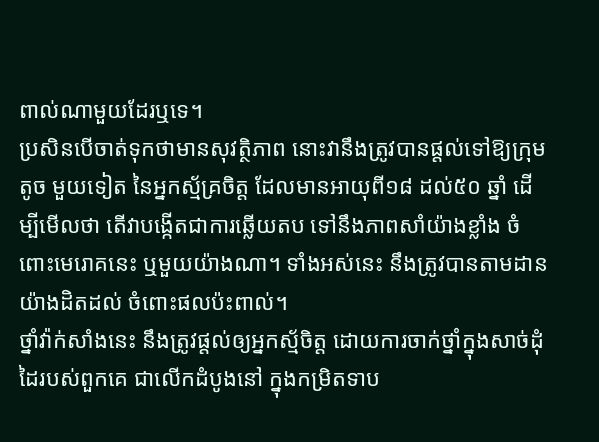ពាល់ណាមួយដែរឬទេ។
ប្រសិនបើចាត់ទុកថាមានសុវត្ថិភាព នោះវានឹងត្រូវបានផ្តល់ទៅឱ្យក្រុមតូច មួយទៀត នៃអ្នកស្ម័គ្រចិត្ត ដែលមានអាយុពី១៨ ដល់៥០ ឆ្នាំ ដើម្បីមើលថា តើវាបង្កើតជាការឆ្លើយតប ទៅនឹងភាពសាំយ៉ាងខ្លាំង ចំពោះមេរោគនេះ ឬមួយយ៉ាងណា។ ទាំងអស់នេះ នឹងត្រូវបានតាមដានយ៉ាងដិតដល់ ចំពោះផលប៉ះពាល់។
ថ្នាំវ៉ាក់សាំងនេះ នឹងត្រូវផ្ដល់ឲ្យអ្នកស្ម័ចិត្ត ដោយការចាក់ថ្នាំក្នុងសាច់ដុំដៃរបស់ពួកគេ ជាលើកដំបូងនៅ ក្នុងកម្រិតទាប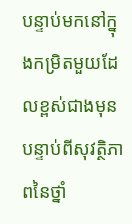បន្ទាប់មកនៅក្នុងកម្រិតមួយដែលខ្ពស់ជាងមុន បន្ទាប់ពីសុវត្ថិភាពនៃថ្នាំ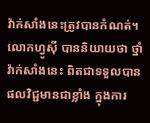វ៉ាក់សាំងនេះត្រូវបានកំណត់។ លោកហ្វូស៊ី បាននិយាយថា ថ្នាំវ៉ាក់សាំងនេះ ពិតជាទទួលបានផលវិជ្ជមានជាខ្លាំង ក្នុងការ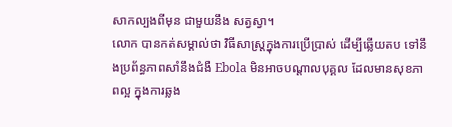សាកល្បងពីមុន ជាមួយនឹង សត្វស្វា។
លោក បានកត់សម្គាល់ថា វិធីសាស្ត្រក្នុងការប្រើប្រាស់ ដើម្បីឆ្លើយតប ទៅនឹងប្រព័ន្ធភាពសាំនឹងជំងឺ Ebola មិនអាចបណ្តាលបុគ្គល ដែលមានសុខភាពល្អ ក្នុងការឆ្លង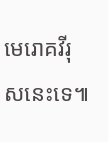មេរោគវីរុសនេះទេ៕